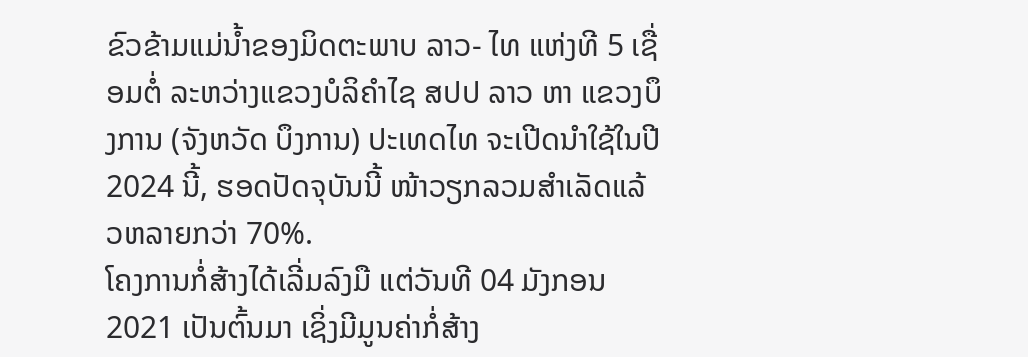ຂົວຂ້າມແມ່ນໍ້າຂອງມິດຕະພາບ ລາວ- ໄທ ແຫ່ງທີ 5 ເຊື່ອມຕໍ່ ລະຫວ່າງແຂວງບໍລິຄຳໄຊ ສປປ ລາວ ຫາ ແຂວງບຶງການ (ຈັງຫວັດ ບຶງການ) ປະເທດໄທ ຈະເປີດນໍາໃຊ້ໃນປີ 2024 ນີ້, ຮອດປັດຈຸບັນນີ້ ໜ້າວຽກລວມສໍາເລັດແລ້ວຫລາຍກວ່າ 70%.
ໂຄງການກໍ່ສ້າງໄດ້ເລີ່ມລົງມື ແຕ່ວັນທີ 04 ມັງກອນ 2021 ເປັນຕົ້ນມາ ເຊິ່ງມີມູນຄ່າກໍ່ສ້າງ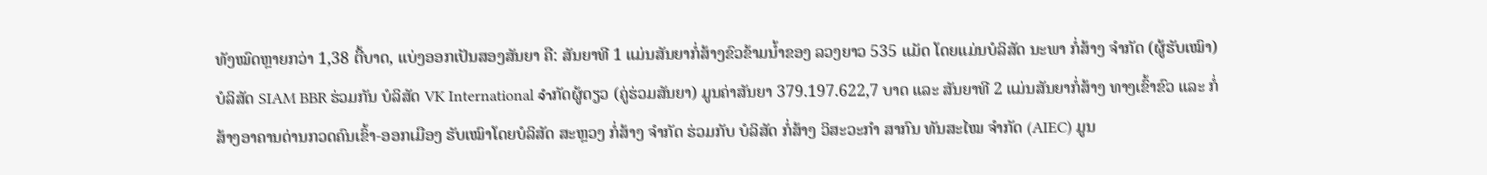ທັງໝົດຫຼາຍກວ່າ 1,38 ຕື້ບາດ, ແບ່ງອອກເປັນສອງສັນຍາ ຄື: ສັນຍາທີ 1 ແມ່ນສັນຍາກໍ່ສ້າງຂົວຂ້າມນໍ້າຂອງ ລວງຍາວ 535 ແມັດ ໂດຍແມ່ນບໍລິສັດ ນະພາ ກໍ່ສ້າງ ຈຳກັດ (ຜູ້ຮັບເໝົາ) ບໍລິສັດ SIAM BBR ຮ່ວມກັນ ບໍລິສັດ VK International จำກັດຜູ້ດຽວ (ຄູ່ຮ່ວມສັນຍາ) ມູນຄ່າສັນຍາ 379.197.622,7 ບາດ ແລະ ສັນຍາທີ 2 ແມ່ນສັນຍາກໍ່ສ້າງ ທາງເຂົ້າຂົວ ແລະ ກໍ່ສ້າງອາຄານດ່ານກວດຄົນເຂົ້າ-ອອກເມືອງ ຮັບເໝົາໂດຍບໍລິສັດ ສະຫຼວງ ກໍ່ສ້າງ ຈຳກັດ ຮ່ວມກັບ ບໍລິສັດ ກໍ່ສ້າງ ວິສະວະກຳ ສາກົນ ທັນສະໄໝ ຈຳກັດ (AIEC) ມູນ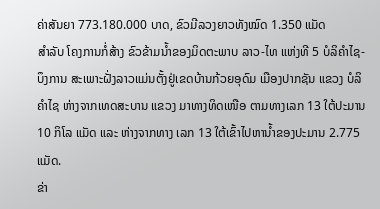ຄ່າສັນຍາ 773.180.000 ບາດ, ຂົວມີລວງຍາວທັງໝົດ 1.350 ແມັດ
ສໍາລັບ ໂຄງການກໍ່ສ້າງ ຂົວຂ້າມນໍ້າຂອງມິດຕະພາບ ລາວ-ໄທ ແຫ່ງທີ 5 ບໍລິຄໍາໄຊ-ບຶງການ ສະເພາະຝັ່ງລາວແມ່ນຕັ້ງຢູ່ເຂດບ້ານກ້ວຍອຸດົມ ເມືອງປາກຊັນ ແຂວງ ບໍລິຄໍາໄຊ ຫ່າງຈາກເທດສະບານ ແຂວງ ມາທາງທິດເໜືອ ຕາມທາງເລກ 13 ໃຕ້ປະມານ 10 ກິໂລ ແມັດ ແລະ ຫ່າງຈາກທາງ ເລກ 13 ໃຕ້ເຂົ້າໄປຫານໍ້າຂອງປະມານ 2.775 ແມັດ.
ຂ່າ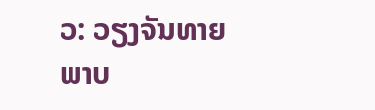ວ: ວຽງຈັນທາຍ
ພາບ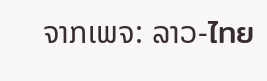ຈາກເພຈ: ລາວ-ไทย